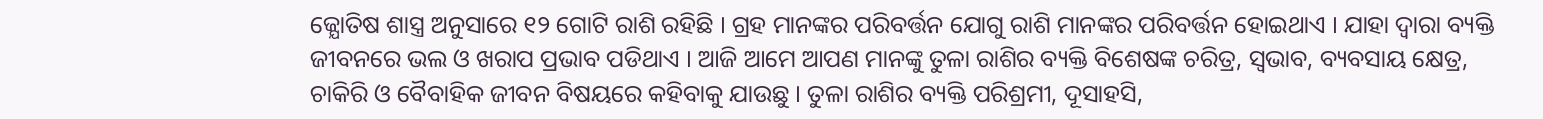ଜ୍ଯୋତିଷ ଶାସ୍ତ୍ର ଅନୁସାରେ ୧୨ ଗୋଟି ରାଶି ରହିଛି । ଗ୍ରହ ମାନଙ୍କର ପରିବର୍ତ୍ତନ ଯୋଗୁ ରାଶି ମାନଙ୍କର ପରିବର୍ତ୍ତନ ହୋଇଥାଏ । ଯାହା ଦ୍ଵାରା ବ୍ୟକ୍ତି ଜୀବନରେ ଭଲ ଓ ଖରାପ ପ୍ରଭାବ ପଡିଥାଏ । ଆଜି ଆମେ ଆପଣ ମାନଙ୍କୁ ତୁଳା ରାଶିର ବ୍ୟକ୍ତି ବିଶେଷଙ୍କ ଚରିତ୍ର, ସ୍ଵଭାବ, ବ୍ୟବସାୟ କ୍ଷେତ୍ର, ଚାକିରି ଓ ବୈବାହିକ ଜୀବନ ବିଷୟରେ କହିବାକୁ ଯାଉଛୁ । ତୁଳା ରାଶିର ବ୍ୟକ୍ତି ପରିଶ୍ରମୀ, ଦୂସାହସି,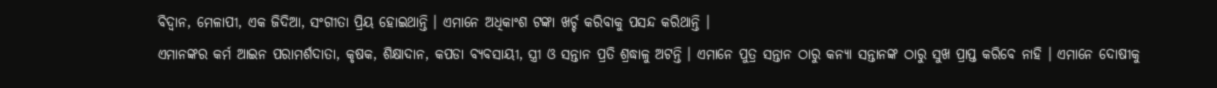ବିଦ୍ଵାନ, ମେଳାପୀ, ଏକ ଜିଦିଆ, ସଂଗୀତା ପ୍ରିୟ ହୋଇଥାନ୍ତି । ଏମାନେ ଅଧିକାଂଶ ଟଙ୍କା ଖର୍ଚ୍ଚ କରିବାକୁ ପସନ୍ଦ କରିଥାନ୍ତି ।
ଏମାନଙ୍କର କର୍ମ ଆଇନ ପରାମର୍ଶଦାତା, କୃଷକ, ଶିକ୍ଷାଦାନ, କପଡା ବ୍ୟବସାୟୀ, ସ୍ତ୍ରୀ ଓ ସନ୍ତାନ ପ୍ରତି ଶ୍ରଦ୍ଧାଳୁ ଅଟନ୍ତି । ଏମାନେ ପୁତ୍ର ସନ୍ତାନ ଠାରୁ କନ୍ୟା ସନ୍ତାନଙ୍କ ଠାରୁ ସୁଖ ପ୍ରାପ୍ତ କରିବେ ନାହି । ଏମାନେ ଦୋଷୀକୁ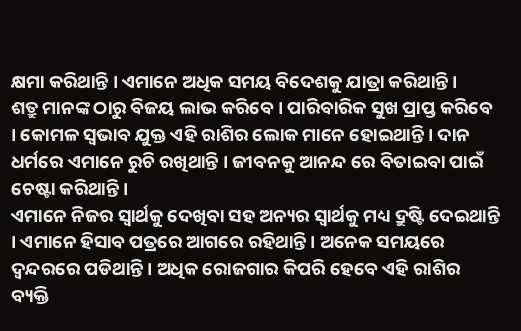କ୍ଷମା କରିଥାନ୍ତି । ଏମାନେ ଅଧିକ ସମୟ ବିଦେଶକୁ ଯାତ୍ରା କରିଥାନ୍ତି ।
ଶତ୍ରୁ ମାନଙ୍କ ଠାରୁ ବିଜୟ ଲାଭ କରିବେ । ପାରିବାରିକ ସୁଖ ପ୍ରାପ୍ତ କରିବେ । କୋମଳ ସ୍ଵଭାବ ଯୁକ୍ତ ଏହି ରାଶିର ଲୋକ ମାନେ ହୋଇଥାନ୍ତି । ଦାନ ଧର୍ମରେ ଏମାନେ ରୁଚି ରଖିଥାନ୍ତି । ଜୀବନକୁ ଆନନ୍ଦ ରେ ବିତାଇବା ପାଇଁ ଚେଷ୍ଟା କରିଥାନ୍ତି ।
ଏମାନେ ନିଜର ସ୍ଵାର୍ଥକୁ ଦେଖିବା ସହ ଅନ୍ୟର ସ୍ଵାର୍ଥକୁ ମଧ୍ୟ ଦ୍ରୁଷ୍ଟି ଦେଇଥାନ୍ତି । ଏମାନେ ହିସାବ ପତ୍ରରେ ଆଗରେ ରହିଥାନ୍ତି । ଅନେକ ସମୟରେ ଦ୍ଵନ୍ଦରରେ ପଡିଥାନ୍ତି । ଅଧିକ ରୋଜଗାର କିପରି ହେବେ ଏହି ରାଶିର ବ୍ୟକ୍ତି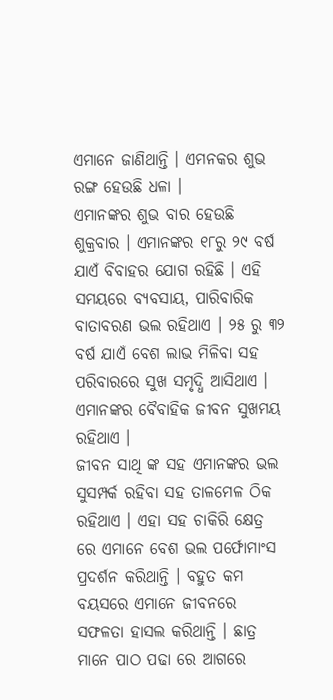ଏମାନେ ଜାଣିଥାନ୍ତି । ଏମନକର ଶୁଭ ରଙ୍ଗ ହେଉଛି ଧଳା ।
ଏମାନଙ୍କର ଶୁଭ ବାର ହେଉଛି ଶୁକ୍ରବାର । ଏମାନଙ୍କର ୧୮ରୁ ୨୯ ବର୍ଷ ଯାଏଁ ବିବାହର ଯୋଗ ରହିଛି । ଏହି ସମୟରେ ବ୍ୟବସାୟ, ପାରିବାରିକ ବାତାବରଣ ଭଲ ରହିଥାଏ । ୨୫ ରୁ ୩୨ ବର୍ଷ ଯାଏଁ ବେଶ ଲାଭ ମିଳିବା ସହ ପରିବାରରେ ସୁଖ ସମୃଦ୍ଧି ଆସିଥାଏ । ଏମାନଙ୍କର ବୈବାହିକ ଜୀବନ ସୁଖମୟ ରହିଥାଏ ।
ଜୀବନ ସାଥି ଙ୍କ ସହ ଏମାନଙ୍କର ଭଲ ସୁସମ୍ପର୍କ ରହିବା ସହ ତାଳମେଳ ଠିକ ରହିଥାଏ । ଏହା ସହ ଚାକିରି କ୍ଷେତ୍ର ରେ ଏମାନେ ବେଶ ଭଲ ପର୍ଫୋମାଂସ ପ୍ରଦର୍ଶନ କରିଥାନ୍ତି । ବହୁତ କମ ବୟସରେ ଏମାନେ ଜୀବନରେ ସଫଳତା ହାସଲ କରିଥାନ୍ତି । ଛାତ୍ର ମାନେ ପାଠ ପଢା ରେ ଆଗରେ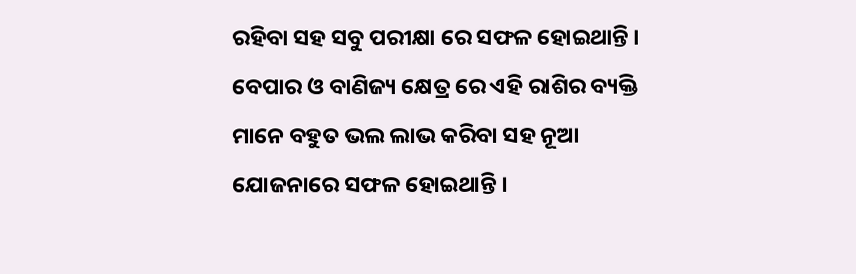ରହିବା ସହ ସବୁ ପରୀକ୍ଷା ରେ ସଫଳ ହୋଇଥାନ୍ତି ।
ବେପାର ଓ ବାଣିଜ୍ୟ କ୍ଷେତ୍ର ରେ ଏହି ରାଶିର ବ୍ୟକ୍ତି ମାନେ ବହୁତ ଭଲ ଲାଭ କରିବା ସହ ନୂଆ ଯୋଜନାରେ ସଫଳ ହୋଇଥାନ୍ତି ।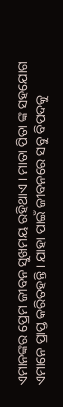ଏମାନଙ୍କର ପ୍ରେମ ଜୀବନ ସୁଖମୟ ରହିଥାଏ । ମାତା ପିତା ଙ୍କ ସହଯୋଗ ଏମାନେ ପ୍ରାପ୍ତ କରିତହନ୍ତି । ଯାହା ପାଇଁ ଜୀବନରେ ସବୁ ବିପଦକୁ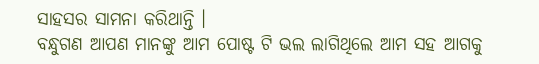ସାହସର ସାମନା କରିଥାନ୍ତି ।
ବନ୍ଧୁଗଣ ଆପଣ ମାନଙ୍କୁ ଆମ ପୋଷ୍ଟ ଟି ଭଲ ଲାଗିଥିଲେ ଆମ ସହ ଆଗକୁ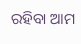ରହିବା ଆମ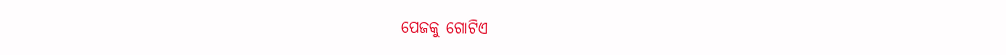ପେଜକୁ ଗୋଟିଏ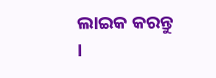ଲାଇକ କରନ୍ତୁ ।